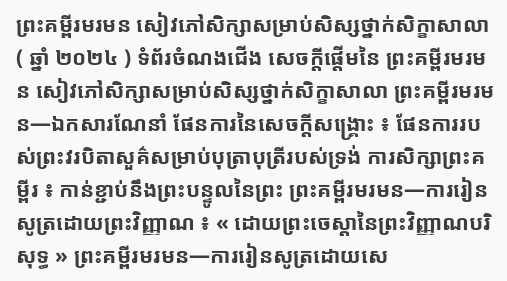ព្រះគម្ពីរមរមន សៀវភៅសិក្សាសម្រាប់សិស្សថ្នាក់សិក្ខាសាលា ( ឆ្នាំ ២០២៤ ) ទំព័រចំណងជើង សេចក្តីផ្តើមនៃ ព្រះគម្ពីរមរមន សៀវភៅសិក្សាសម្រាប់សិស្សថ្នាក់សិក្ខាសាលា ព្រះគម្ពីរមរមន—ឯកសារណែនាំ ផែនការនៃសេចក្តីសង្គ្រោះ ៖ ផែនការរបស់ព្រះវរបិតាសួគ៌សម្រាប់បុត្រាបុត្រីរបស់ទ្រង់ ការសិក្សាព្រះគម្ពីរ ៖ កាន់ខ្ជាប់នឹងព្រះបន្ទូលនៃព្រះ ព្រះគម្ពីរមរមន—ការរៀនសូត្រដោយព្រះវិញ្ញាណ ៖ « ដោយព្រះចេស្ដានៃព្រះវិញ្ញាណបរិសុទ្ធ » ព្រះគម្ពីរមរមន—ការរៀនសូត្រដោយសេ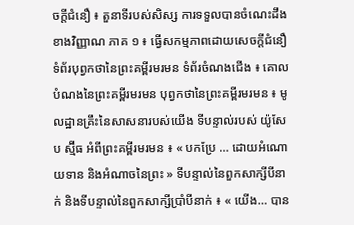ចក្តីជំនឿ ៖ តួនាទីរបស់សិស្ស ការទទួលបានចំណេះដឹងខាងវិញ្ញាណ ភាគ ១ ៖ ធ្វើសកម្មភាពដោយសេចក្ដីជំនឿ ទំព័របុព្វកថានៃព្រះគម្ពីរមរមន ទំព័រចំណងជើង ៖ គោលបំណងនៃព្រះគម្ពីរមរមន បុព្វកថានៃព្រះគម្ពីរមរមន ៖ មូលដ្ឋានគ្រឹះនៃសាសនារបស់យើង ទីបន្ទាល់របស់ យ៉ូសែប ស្ម៊ីធ អំពីព្រះគម្ពីរមរមន ៖ « បកប្រែ … ដោយអំណោយទាន និងអំណាចនៃព្រះ » ទីបន្ទាល់នៃពួកសាក្សីបីនាក់ និងទីបន្ទាល់នៃពួកសាក្សីប្រាំបីនាក់ ៖ « យើង… បាន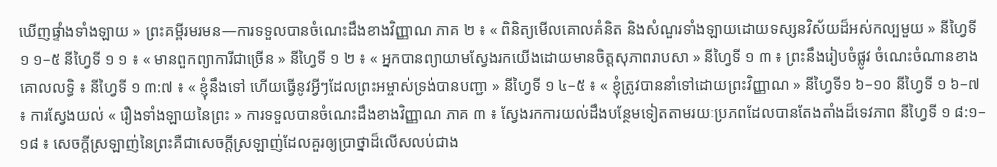ឃើញផ្ទាំងទាំងឡាយ » ព្រះគម្ពីរមរមន—ការទទួលបានចំណេះដឹងខាងវិញ្ញាណ ភាគ ២ ៖ « ពិនិត្យមើលគោលគំនិត និងសំណួរទាំងឡាយដោយទស្សនវិស័យដ៏អស់កល្បមួយ » នីហ្វៃទី ១ ១–៥ នីហ្វៃទី ១ ១ ៖ « មានពួកព្យាការីជាច្រើន » នីហ្វៃទី ១ ២ ៖ « អ្នកបានព្យាយាមស្វែងរកយើងដោយមានចិត្តសុភាពរាបសា » នីហ្វៃទី ១ ៣ ៖ ព្រះនឹងរៀបចំផ្លូវ ចំណេះចំណានខាងគោលលទ្ធិ ៖ នីហ្វៃទី ១ ៣:៧ ៖ « ខ្ញុំនឹងទៅ ហើយធ្វើនូវអ្វីៗដែលព្រះអម្ចាស់ទ្រង់បានបញ្ជា » នីហ្វៃទី ១ ៤–៥ ៖ « ខ្ញុំត្រូវបាននាំទៅដោយព្រះវិញ្ញាណ » នីហ្វៃទី១ ៦–១០ នីហ្វៃទី ១ ៦–៧ ៖ ការស្វែងយល់ « រឿងទាំងឡាយនៃព្រះ » ការទទួលបានចំណេះដឹងខាងវិញ្ញាណ ភាគ ៣ ៖ ស្វែងរកការយល់ដឹងបន្ថែមទៀតតាមរយៈប្រភពដែលបានតែងតាំងដ៏ទេវភាព នីហ្វៃទី ១ ៨:១–១៨ ៖ សេចក្តីស្រឡាញ់នៃព្រះគឺជាសេចក្ដីស្រឡាញ់ដែលគួរឲ្យប្រាថ្នាដ៏លើសលប់ជាង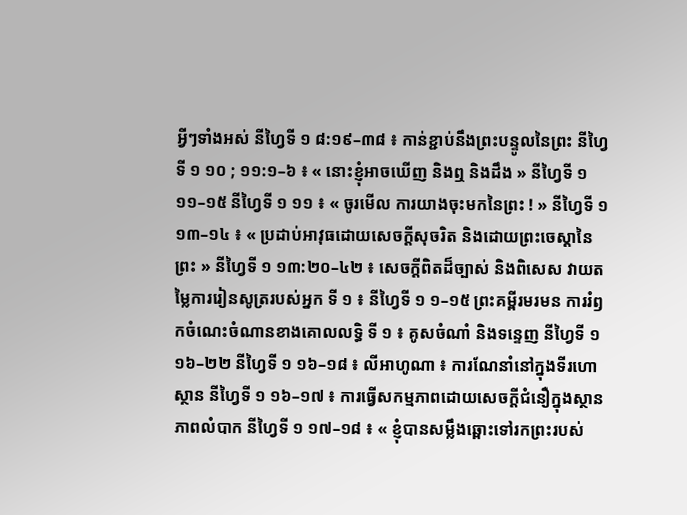អ្វីៗទាំងអស់ នីហ្វៃទី ១ ៨:១៩–៣៨ ៖ កាន់ខ្ជាប់នឹងព្រះបន្ទូលនៃព្រះ នីហ្វៃទី ១ ១០ ; ១១:១–៦ ៖ « នោះខ្ញុំអាចឃើញ និងឮ និងដឹង » នីហ្វៃទី ១ ១១–១៥ នីហ្វៃទី ១ ១១ ៖ « ចូរមើល ការយាងចុះមកនៃព្រះ ! » នីហ្វៃទី ១ ១៣–១៤ ៖ « ប្រដាប់អាវុធដោយសេចក្ដីសុចរិត និងដោយព្រះចេស្ដានៃព្រះ » នីហ្វៃទី ១ ១៣:២០–៤២ ៖ សេចក្ដីពិតដ៏ច្បាស់ និងពិសេស វាយតម្លៃការរៀនសូត្ររបស់អ្នក ទី ១ ៖ នីហ្វៃទី ១ ១–១៥ ព្រះគម្ពីរមរមន ការរំឭកចំណេះចំណានខាងគោលលទ្ធិ ទី ១ ៖ គូសចំណាំ និងទន្ទេញ នីហ្វៃទី ១ ១៦–២២ នីហ្វៃទី ១ ១៦–១៨ ៖ លីអាហូណា ៖ ការណែនាំនៅក្នុងទីរហោស្ថាន នីហ្វៃទី ១ ១៦–១៧ ៖ ការធ្វើសកម្មភាពដោយសេចក្ដីជំនឿក្នុងស្ថានភាពលំបាក នីហ្វៃទី ១ ១៧–១៨ ៖ « ខ្ញុំបានសម្លឹងឆ្ពោះទៅរកព្រះរបស់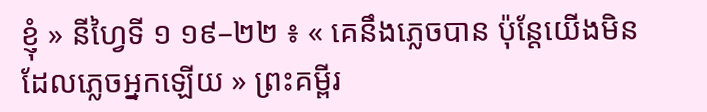ខ្ញុំ » នីហ្វៃទី ១ ១៩–២២ ៖ « គេនឹងភ្លេចបាន ប៉ុន្តែយើងមិនដែលភ្លេចអ្នកឡើយ » ព្រះគម្ពីរ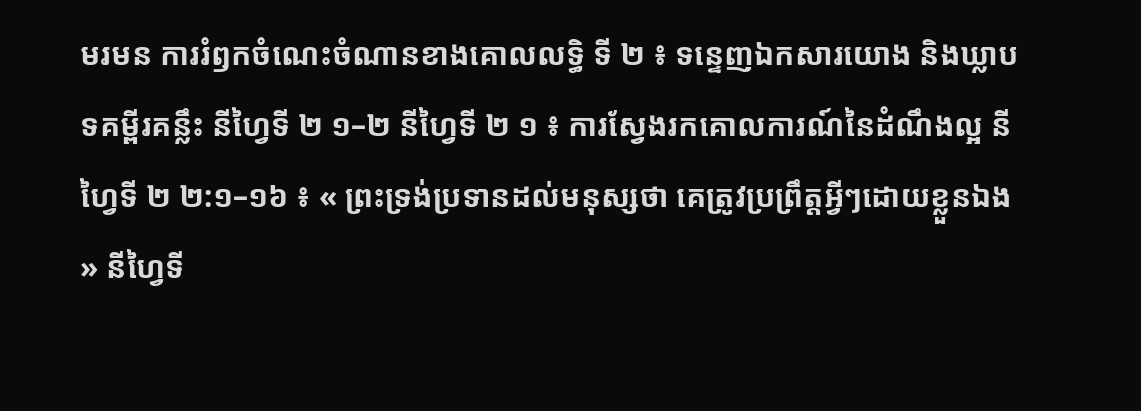មរមន ការរំឭកចំណេះចំណានខាងគោលលទ្ធិ ទី ២ ៖ ទន្ទេញឯកសារយោង និងឃ្លាបទគម្ពីរគន្លឹះ នីហ្វៃទី ២ ១–២ នីហ្វៃទី ២ ១ ៖ ការស្វែងរកគោលការណ៍នៃដំណឹងល្អ នីហ្វៃទី ២ ២:១–១៦ ៖ « ព្រះទ្រង់ប្រទានដល់មនុស្សថា គេត្រូវប្រព្រឹត្តអ្វីៗដោយខ្លួនឯង » នីហ្វៃទី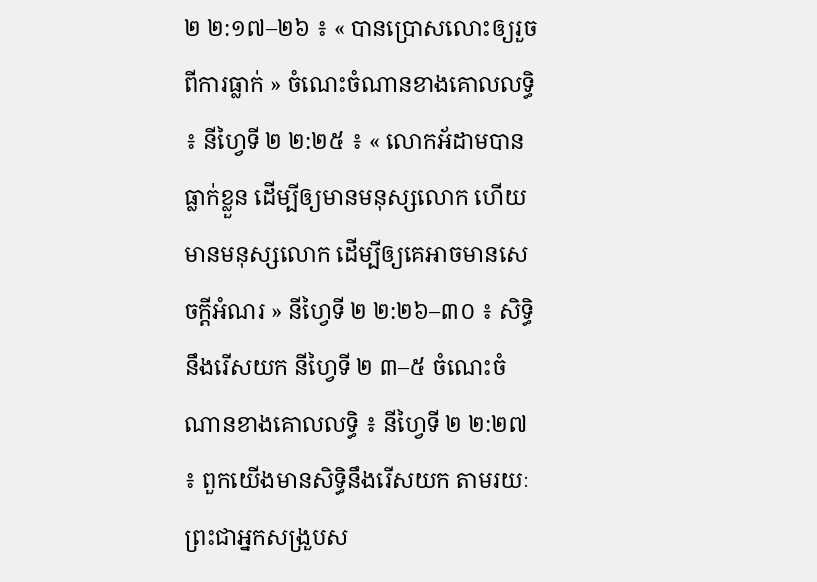២ ២:១៧–២៦ ៖ « បានប្រោសលោះឲ្យរួចពីការធ្លាក់ » ចំណេះចំណានខាងគោលលទ្ធិ ៖ នីហ្វៃទី ២ ២:២៥ ៖ « លោកអ័ដាមបានធ្លាក់ខ្លួន ដើម្បីឲ្យមានមនុស្សលោក ហើយមានមនុស្សលោក ដើម្បីឲ្យគេអាចមានសេចក្ដីអំណរ » នីហ្វៃទី ២ ២:២៦–៣០ ៖ សិទ្ធិនឹងរើសយក នីហ្វៃទី ២ ៣–៥ ចំណេះចំណានខាងគោលលទ្ធិ ៖ នីហ្វៃទី ២ ២:២៧ ៖ ពួកយើងមានសិទ្ធិនឹងរើសយក តាមរយៈព្រះជាអ្នកសង្រួបស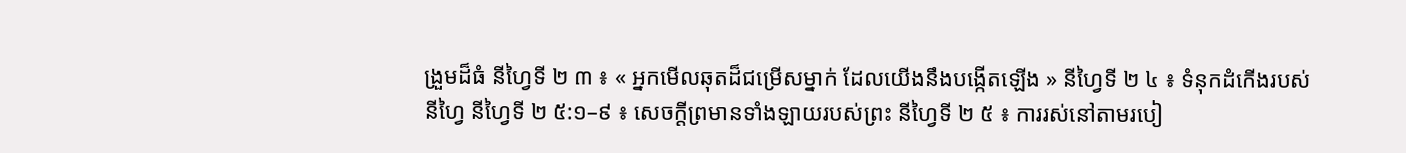ង្រួមដ៏ធំ នីហ្វៃទី ២ ៣ ៖ « អ្នកមើលឆុតដ៏ជម្រើសម្នាក់ ដែលយើងនឹងបង្កើតឡើង » នីហ្វៃទី ២ ៤ ៖ ទំនុកដំកើងរបស់នីហ្វៃ នីហ្វៃទី ២ ៥:១–៩ ៖ សេចក្តីព្រមានទាំងឡាយរបស់ព្រះ នីហ្វៃទី ២ ៥ ៖ ការរស់នៅតាមរបៀ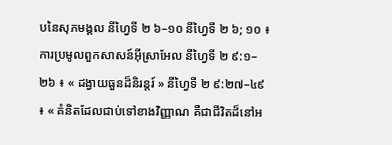បនៃសុភមង្គល នីហ្វៃទី ២ ៦–១០ នីហ្វៃទី ២ ៦; ១០ ៖ ការប្រមូលពួកសាសន៍អ៊ីស្រាអែល នីហ្វៃទី ២ ៩:១–២៦ ៖ « ដង្វាយធួនដ៏និរន្តរ៍ » នីហ្វៃទី ២ ៩:២៧–៤៩ ៖ « គំនិតដែលជាប់ទៅខាងវិញ្ញាណ គឺជាជីវិតដ៏នៅអ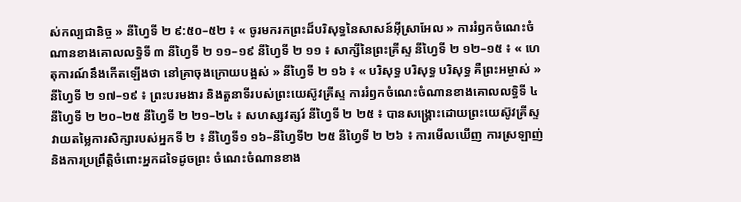ស់កល្បជានិច្ច » នីហ្វៃទី ២ ៩:៥០–៥២ ៖ « ចូរមករកព្រះដ៏បរិសុទ្ធនៃសាសន៍អ៊ីស្រាអែល » ការរំឭកចំណេះចំណានខាងគោលលទ្ធិទី ៣ នីហ្វៃទី ២ ១១–១៩ នីហ្វៃទី ២ ១១ ៖ សាក្សីនៃព្រះគ្រីស្ទ នីហ្វៃទី ២ ១២–១៥ ៖ « ហេតុការណ៍នឹងកើតឡើងថា នៅគ្រាចុងក្រោយបង្អស់ » នីហ្វៃទី ២ ១៦ ៖ « បរិសុទ្ធ បរិសុទ្ធ បរិសុទ្ធ គឺព្រះអម្ចាស់ » នីហ្វៃទី ២ ១៧–១៩ ៖ ព្រះបរមងារ និងតួនាទីរបស់ព្រះយេស៊ូវគ្រីស្ទ ការរំឭកចំណេះចំណានខាងគោលលទ្ធិទី ៤ នីហ្វៃទី ២ ២០–២៥ នីហ្វៃទី ២ ២១–២៤ ៖ សហស្សវត្សរ៍ នីហ្វៃទី ២ ២៥ ៖ បានសង្គ្រោះដោយព្រះយេស៊ូវគ្រីស្ទ វាយតម្លៃការសិក្សារបស់អ្នកទី ២ ៖ នីហ្វៃទី១ ១៦–នីហ្វៃទី២ ២៥ នីហ្វៃទី ២ ២៦ ៖ ការមើលឃើញ ការស្រឡាញ់ និងការប្រព្រឹត្តិចំពោះអ្នកដទៃដូចព្រះ ចំណេះចំណានខាង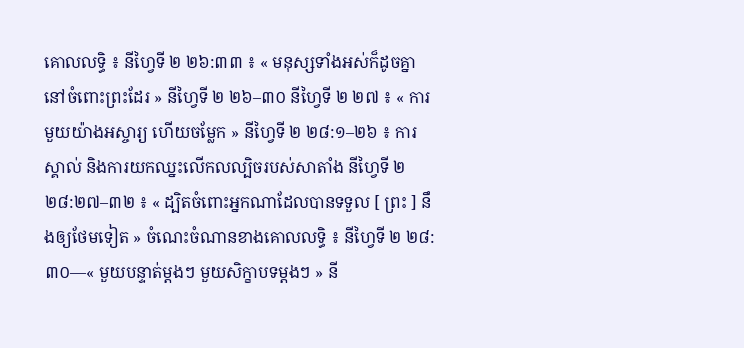គោលលទ្ធិ ៖ នីហ្វៃទី ២ ២៦:៣៣ ៖ « មនុស្សទាំងអស់ក៏ដូចគ្នានៅចំពោះព្រះដែរ » នីហ្វៃទី ២ ២៦–៣០ នីហ្វៃទី ២ ២៧ ៖ « ការមួយយ៉ាងអស្ចារ្យ ហើយចម្លែក » នីហ្វៃទី ២ ២៨:១–២៦ ៖ ការស្គាល់ និងការយកឈ្នះលើកលល្បិចរបស់សាតាំង នីហ្វៃទី ២ ២៨:២៧–៣២ ៖ « ដ្បិតចំពោះអ្នកណាដែលបានទទួល [ ព្រះ ] នឹងឲ្យថែមទៀត » ចំណេះចំណានខាងគោលលទ្ធិ ៖ នីហ្វៃទី ២ ២៨:៣០—« មួយបន្ទាត់ម្ដងៗ មួយសិក្ខាបទម្តងៗ » នី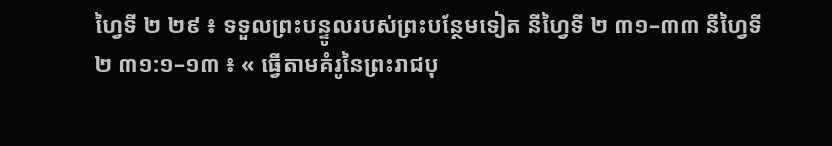ហ្វៃទី ២ ២៩ ៖ ទទួលព្រះបន្ទូលរបស់ព្រះបន្ថែមទៀត នីហ្វៃទី ២ ៣១–៣៣ នីហ្វៃទី ២ ៣១:១–១៣ ៖ « ធ្វើតាមគំរូនៃព្រះរាជបុ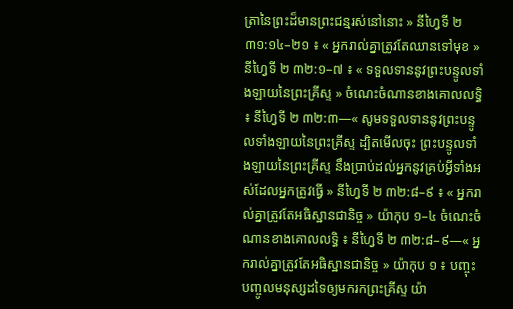ត្រានៃព្រះដ៏មានព្រះជន្មរស់នៅនោះ » នីហ្វៃទី ២ ៣១:១៤–២១ ៖ « អ្នករាល់គ្នាត្រូវតែឈានទៅមុខ » នីហ្វៃទី ២ ៣២:១–៧ ៖ « ទទួលទាននូវព្រះបន្ទូលទាំងឡាយនៃព្រះគ្រីស្ទ » ចំណេះចំណានខាងគោលលទ្ធិ ៖ នីហ្វៃទី ២ ៣២:៣—« សូមទទួលទាននូវព្រះបន្ទូលទាំងឡាយនៃព្រះគ្រីស្ទ ដ្បិតមើលចុះ ព្រះបន្ទូលទាំងឡាយនៃព្រះគ្រីស្ទ នឹងប្រាប់ដល់អ្នកនូវគ្រប់អ្វីទាំងអស់ដែលអ្នកត្រូវធ្វើ » នីហ្វៃទី ២ ៣២:៨–៩ ៖ « អ្នករាល់គ្នាត្រូវតែអធិស្ឋានជានិច្ច » យ៉ាកុប ១–៤ ចំណេះចំណានខាងគោលលទ្ធិ ៖ នីហ្វៃទី ២ ៣២:៨–៩—« អ្នករាល់គ្នាត្រូវតែអធិស្ឋានជានិច្ច » យ៉ាកុប ១ ៖ បញ្ចុះបញ្ចូលមនុស្សដទៃឲ្យមករកព្រះគ្រីស្ទ យ៉ា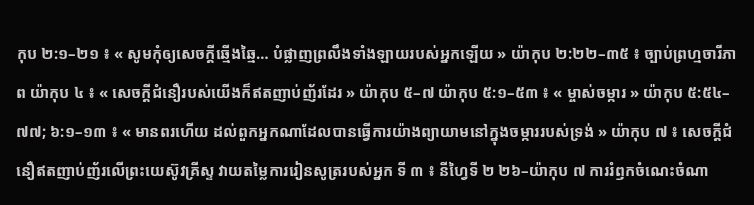កុប ២:១–២១ ៖ « សូមកុំឲ្យសេចក្តីឆ្មើងឆ្មៃ… បំផ្លាញព្រលឹងទាំងឡាយរបស់អ្នកឡើយ » យ៉ាកុប ២:២២–៣៥ ៖ ច្បាប់ព្រហ្មចារីភាព យ៉ាកុប ៤ ៖ « សេចក្ដីជំនឿរបស់យើងក៏ឥតញាប់ញ័រដែរ » យ៉ាកុប ៥–៧ យ៉ាកុប ៥:១–៥៣ ៖ « ម្ចាស់ចម្ការ » យ៉ាកុប ៥:៥៤–៧៧; ៦:១–១៣ ៖ « មានពរហើយ ដល់ពួកអ្នកណាដែលបានធ្វើការយ៉ាងព្យាយាមនៅក្នុងចម្ការរបស់ទ្រង់ » យ៉ាកុប ៧ ៖ សេចក្តីជំនឿឥតញាប់ញ័រលើព្រះយេស៊ូវគ្រីស្ទ វាយតម្លៃការរៀនសូត្ររបស់អ្នក ទី ៣ ៖ នីហ្វៃទី ២ ២៦–យ៉ាកុប ៧ ការរំឭកចំណេះចំណា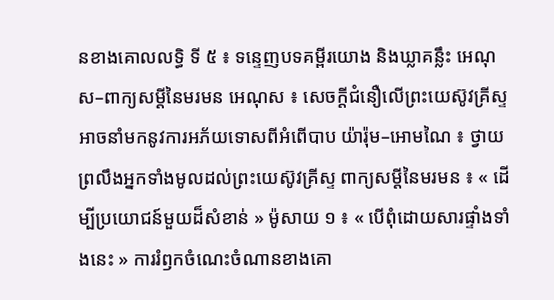នខាងគោលលទ្ធិ ទី ៥ ៖ ទន្ទេញបទគម្ពីរយោង និងឃ្លាគន្លឹះ អេណុស–ពាក្យសម្ដីនៃមរមន អេណុស ៖ សេចក្តីជំនឿលើព្រះយេស៊ូវគ្រីស្ទអាចនាំមកនូវការអភ័យទោសពីអំពើបាប យ៉ារ៉ុម–អោមណៃ ៖ ថ្វាយព្រលឹងអ្នកទាំងមូលដល់ព្រះយេស៊ូវគ្រីស្ទ ពាក្យសម្តីនៃមរមន ៖ « ដើម្បីប្រយោជន៍មួយដ៏សំខាន់ » ម៉ូសាយ ១ ៖ « បើពុំដោយសារផ្ទាំងទាំងនេះ » ការរំឭកចំណេះចំណានខាងគោ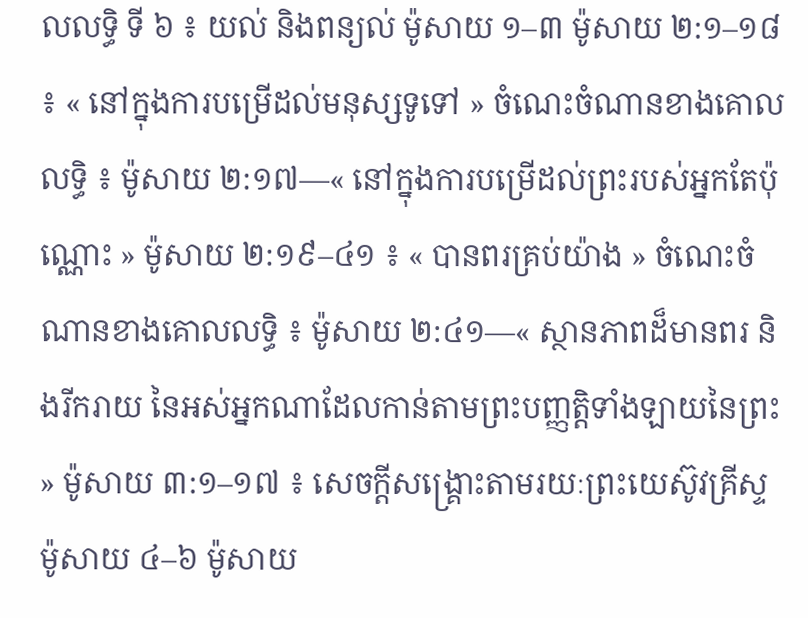លលទ្ធិ ទី ៦ ៖ យល់ និងពន្យល់ ម៉ូសាយ ១–៣ ម៉ូសាយ ២:១–១៨ ៖ « នៅក្នុងការបម្រើដល់មនុស្សទូទៅ » ចំណេះចំណានខាងគោលលទ្ធិ ៖ ម៉ូសាយ ២:១៧—« នៅក្នុងការបម្រើដល់ព្រះរបស់អ្នកតែប៉ុណ្ណោះ » ម៉ូសាយ ២:១៩–៤១ ៖ « បានពរគ្រប់យ៉ាង » ចំណេះចំណានខាងគោលលទ្ធិ ៖ ម៉ូសាយ ២:៤១—« ស្ថានភាពដ៏មានពរ និងរីករាយ នៃអស់អ្នកណាដែលកាន់តាមព្រះបញ្ញត្តិទាំងឡាយនៃព្រះ » ម៉ូសាយ ៣:១–១៧ ៖ សេចក្តីសង្គ្រោះតាមរយៈព្រះយេស៊ូវគ្រីស្ទ ម៉ូសាយ ៤–៦ ម៉ូសាយ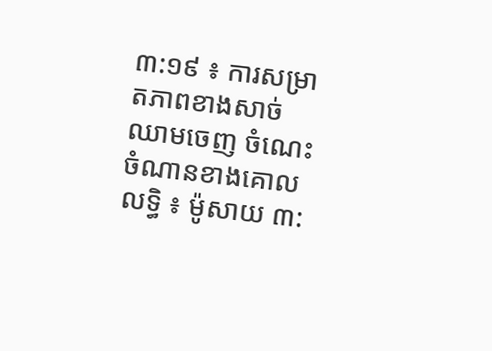៣:១៩ ៖ ការសម្រាតភាពខាងសាច់ឈាមចេញ ចំណេះចំណានខាងគោលលទ្ធិ ៖ ម៉ូសាយ ៣: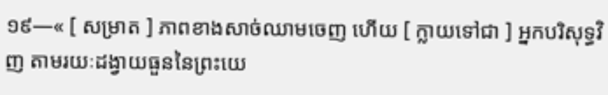១៩—« [ សម្រាត ] ភាពខាងសាច់ឈាមចេញ ហើយ [ ក្លាយទៅជា ] អ្នកបរិសុទ្ធវិញ តាមរយៈដង្វាយធួននៃព្រះយេ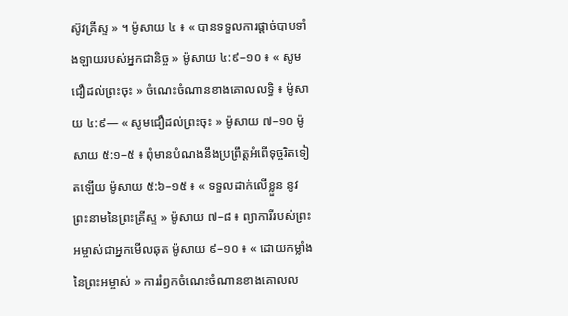ស៊ូវគ្រីស្ទ » ។ ម៉ូសាយ ៤ ៖ « បានទទួលការផ្ដាច់បាបទាំងឡាយរបស់អ្នកជានិច្ច » ម៉ូសាយ ៤:៩–១០ ៖ « សូមជឿដល់ព្រះចុះ » ចំណេះចំណានខាងគោលលទ្ធិ ៖ ម៉ូសាយ ៤:៩— « សូមជឿដល់ព្រះចុះ » ម៉ូសាយ ៧–១០ ម៉ូសាយ ៥:១–៥ ៖ ពុំមានបំណងនឹងប្រព្រឹត្តអំពើទុច្ចរិតទៀតឡើយ ម៉ូសាយ ៥:៦–១៥ ៖ « ទទួលដាក់លើខ្លួន នូវព្រះនាមនៃព្រះគ្រីស្ទ » ម៉ូសាយ ៧–៨ ៖ ព្យាការីរបស់ព្រះអម្ចាស់ជាអ្នកមើលឆុត ម៉ូសាយ ៩–១០ ៖ « ដោយកម្លាំងនៃព្រះអម្ចាស់ » ការរំឭកចំណេះចំណានខាងគោលល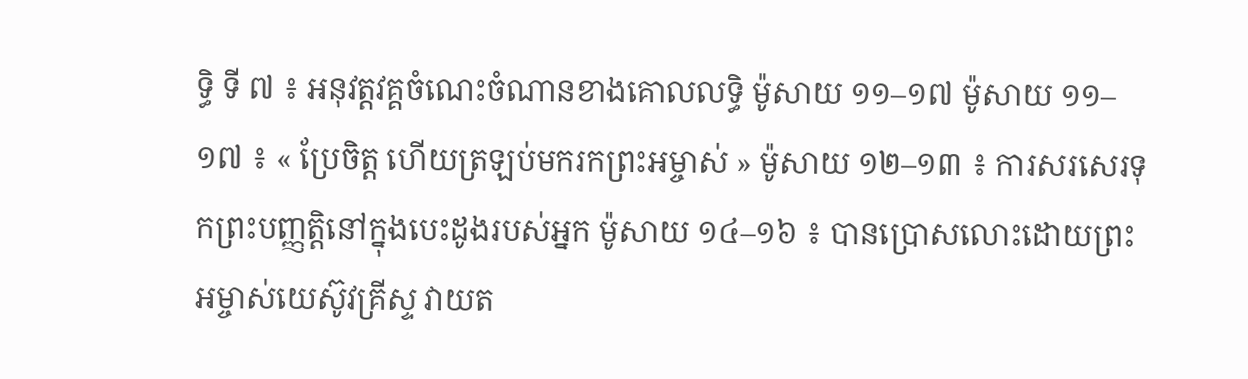ទ្ធិ ទី ៧ ៖ អនុវត្តវគ្គចំណេះចំណានខាងគោលលទ្ធិ ម៉ូសាយ ១១–១៧ ម៉ូសាយ ១១–១៧ ៖ « ប្រែចិត្ត ហើយត្រឡប់មករកព្រះអម្ចាស់ » ម៉ូសាយ ១២–១៣ ៖ ការសរសេរទុកព្រះបញ្ញត្តិនៅក្នុងបេះដូងរបស់អ្នក ម៉ូសាយ ១៤–១៦ ៖ បានប្រោសលោះដោយព្រះអម្ចាស់យេស៊ូវគ្រីស្ទ វាយត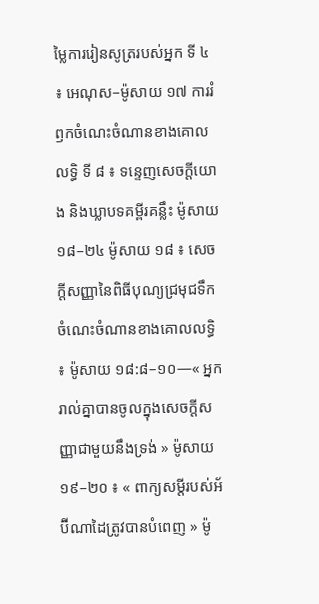ម្លៃការរៀនសូត្ររបស់អ្នក ទី ៤ ៖ អេណុស–ម៉ូសាយ ១៧ ការរំឭកចំណេះចំណានខាងគោលលទ្ធិ ទី ៨ ៖ ទន្ទេញសេចក្ដីយោង និងឃ្លាបទគម្ពីរគន្លឹះ ម៉ូសាយ ១៨–២៤ ម៉ូសាយ ១៨ ៖ សេចក្ដីសញ្ញានៃពិធីបុណ្យជ្រមុជទឹក ចំណេះចំណានខាងគោលលទ្ធិ ៖ ម៉ូសាយ ១៨:៨–១០—« អ្នករាល់គ្នាបានចូលក្នុងសេចក្ដីសញ្ញាជាមួយនឹងទ្រង់ » ម៉ូសាយ ១៩–២០ ៖ « ពាក្យសម្ដីរបស់អ័ប៊ីណាដៃត្រូវបានបំពេញ » ម៉ូ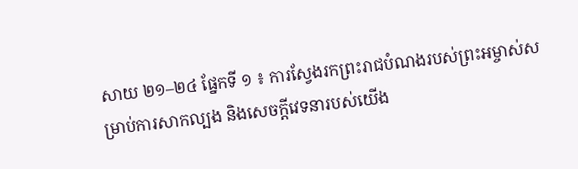សាយ ២១–២៤ ផ្នែកទី ១ ៖ ការស្វែងរកព្រះរាជបំណងរបស់ព្រះអម្ចាស់សម្រាប់ការសាកល្បង និងសេចក្តីវេទនារបស់យើង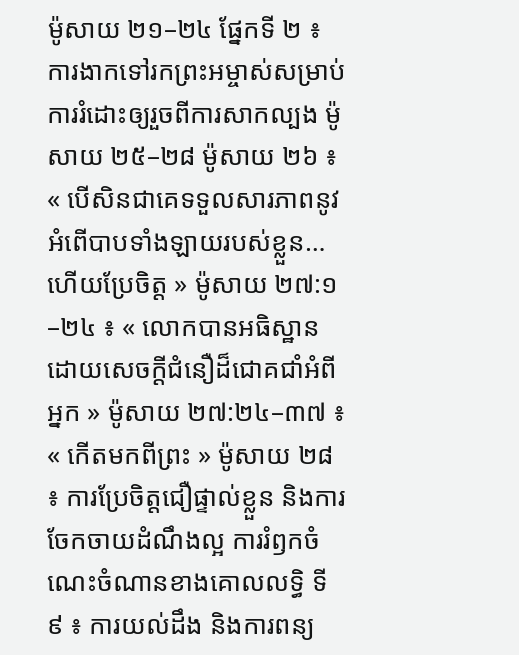ម៉ូសាយ ២១–២៤ ផ្នែកទី ២ ៖ ការងាកទៅរកព្រះអម្ចាស់សម្រាប់ការរំដោះឲ្យរួចពីការសាកល្បង ម៉ូសាយ ២៥–២៨ ម៉ូសាយ ២៦ ៖ « បើសិនជាគេទទួលសារភាពនូវអំពើបាបទាំងឡាយរបស់ខ្លួន… ហើយប្រែចិត្ត » ម៉ូសាយ ២៧:១–២៤ ៖ « លោកបានអធិស្ឋានដោយសេចក្ដីជំនឿដ៏ជោគជាំអំពីអ្នក » ម៉ូសាយ ២៧:២៤–៣៧ ៖ « កើតមកពីព្រះ » ម៉ូសាយ ២៨ ៖ ការប្រែចិត្តជឿផ្ទាល់ខ្លួន និងការចែកចាយដំណឹងល្អ ការរំឭកចំណេះចំណានខាងគោលលទ្ធិ ទី ៩ ៖ ការយល់ដឹង និងការពន្យ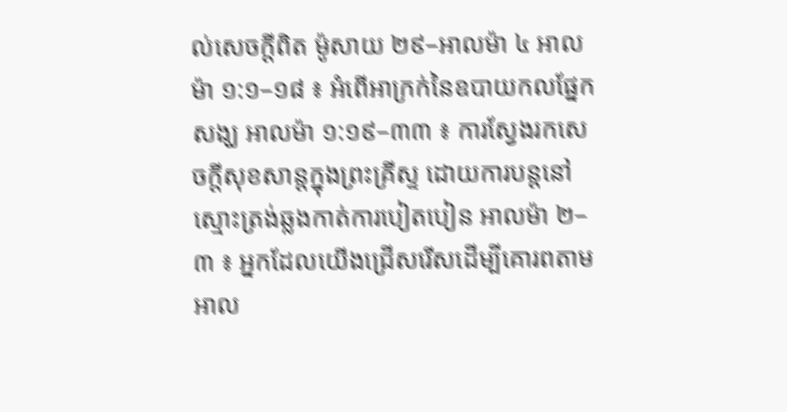ល់សេចក្តីពិត ម៉ូសាយ ២៩–អាលម៉ា ៤ អាលម៉ា ១:១–១៨ ៖ អំពើអាក្រក់នៃឧបាយកលផ្នែកសង្ឃ អាលម៉ា ១:១៩–៣៣ ៖ ការស្វែងរកសេចក្តីសុខសាន្តក្នុងព្រះគ្រីស្ទ ដោយការបន្តនៅស្មោះត្រង់ឆ្លងកាត់ការបៀតបៀន អាលម៉ា ២–៣ ៖ អ្នកដែលយើងជ្រើសរើសដើម្បីគោរពតាម អាល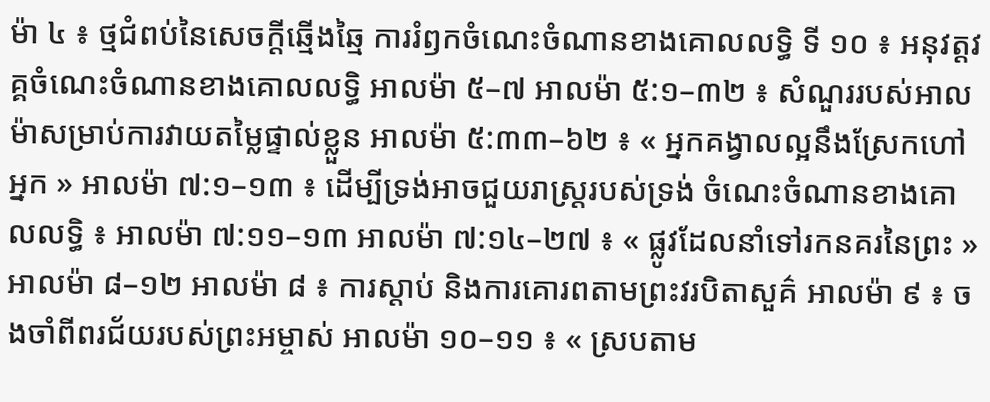ម៉ា ៤ ៖ ថ្មជំពប់នៃសេចក្តីឆ្មើងឆ្មៃ ការរំឭកចំណេះចំណានខាងគោលលទ្ធិ ទី ១០ ៖ អនុវត្តវគ្គចំណេះចំណានខាងគោលលទ្ធិ អាលម៉ា ៥–៧ អាលម៉ា ៥:១–៣២ ៖ សំណួររបស់អាលម៉ាសម្រាប់ការវាយតម្លៃផ្ទាល់ខ្លួន អាលម៉ា ៥:៣៣–៦២ ៖ « អ្នកគង្វាលល្អនឹងស្រែកហៅអ្នក » អាលម៉ា ៧:១–១៣ ៖ ដើម្បីទ្រង់អាចជួយរាស្ត្ររបស់ទ្រង់ ចំណេះចំណានខាងគោលលទ្ធិ ៖ អាលម៉ា ៧:១១–១៣ អាលម៉ា ៧:១៤–២៧ ៖ « ផ្លូវដែលនាំទៅរកនគរនៃព្រះ » អាលម៉ា ៨–១២ អាលម៉ា ៨ ៖ ការស្តាប់ និងការគោរពតាមព្រះវរបិតាសួគ៌ អាលម៉ា ៩ ៖ ចងចាំពីពរជ័យរបស់ព្រះអម្ចាស់ អាលម៉ា ១០–១១ ៖ « ស្របតាម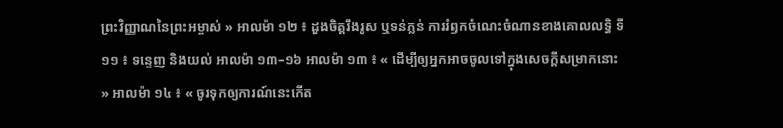ព្រះវិញ្ញាណនៃព្រះអម្ចាស់ » អាលម៉ា ១២ ៖ ដួងចិត្តរឹងរូស ឬទន់ភ្លន់ ការរំឭកចំណេះចំណានខាងគោលលទ្ធិ ទី ១១ ៖ ទន្ទេញ និងយល់ អាលម៉ា ១៣–១៦ អាលម៉ា ១៣ ៖ « ដើម្បីឲ្យអ្នកអាចចូលទៅក្នុងសេចក្តីសម្រាកនោះ » អាលម៉ា ១៤ ៖ « ចូរទុកឲ្យការណ៍នេះកើត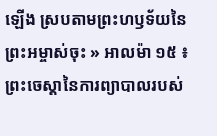ឡើង ស្របតាមព្រះហឫទ័យនៃព្រះអម្ចាស់ចុះ » អាលម៉ា ១៥ ៖ ព្រះចេស្តានៃការព្យាបាលរបស់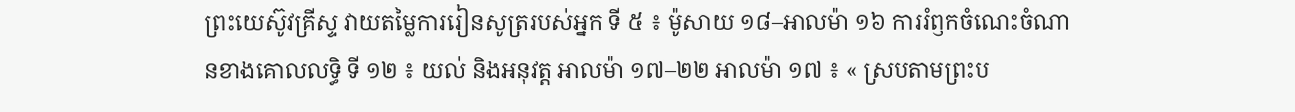ព្រះយេស៊ូវគ្រីស្ទ វាយតម្លៃការរៀនសូត្ររបស់អ្នក ទី ៥ ៖ ម៉ូសាយ ១៨–អាលម៉ា ១៦ ការរំឭកចំណេះចំណានខាងគោលលទ្ធិ ទី ១២ ៖ យល់ និងអនុវត្ត អាលម៉ា ១៧–២២ អាលម៉ា ១៧ ៖ « ស្របតាមព្រះប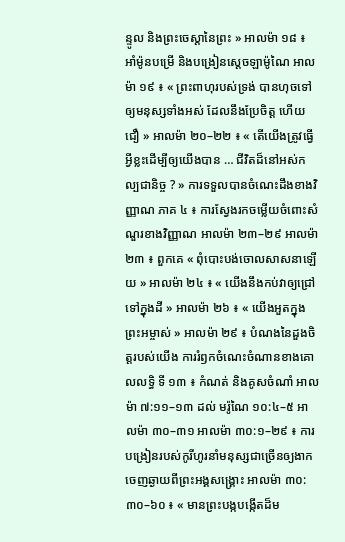ន្ទូល និងព្រះចេស្ដានៃព្រះ » អាលម៉ា ១៨ ៖ អាំម៉ូនបម្រើ និងបង្រៀនស្ដេចឡាម៉ូណៃ អាលម៉ា ១៩ ៖ « ព្រះពាហុរបស់ទ្រង់ បានហុចទៅឲ្យមនុស្សទាំងអស់ ដែលនឹងប្រែចិត្ត ហើយជឿ » អាលម៉ា ២០–២២ ៖ « តើយើងត្រូវធ្វើអ្វីខ្លះដើម្បីឲ្យយើងបាន … ជីវិតដ៏នៅអស់កល្បជានិច្ច ? » ការទទួលបានចំណេះដឹងខាងវិញ្ញាណ ភាគ ៤ ៖ ការស្វែងរកចម្លើយចំពោះសំណួរខាងវិញ្ញាណ អាលម៉ា ២៣–២៩ អាលម៉ា ២៣ ៖ ពួកគេ « ពុំបោះបង់ចោលសាសនាឡើយ » អាលម៉ា ២៤ ៖ « យើងនឹងកប់វាឲ្យជ្រៅទៅក្នុងដី » អាលម៉ា ២៦ ៖ « យើងអួតក្នុងព្រះអម្ចាស់ » អាលម៉ា ២៩ ៖ បំណងនៃដួងចិត្តរបស់យើង ការរំឭកចំណេះចំណានខាងគោលលទ្ធិ ទី ១៣ ៖ កំណត់ និងគូសចំណាំ អាលម៉ា ៧:១១–១៣ ដល់ មរ៉ូណៃ ១០:៤–៥ អាលម៉ា ៣០–៣១ អាលម៉ា ៣០:១–២៩ ៖ ការបង្រៀនរបស់កូរីហូរនាំមនុស្សជាច្រើនឲ្យងាកចេញឆ្ងាយពីព្រះអង្គសង្គ្រោះ អាលម៉ា ៣០:៣០–៦០ ៖ « មានព្រះបង្កបង្កើតដ៏ម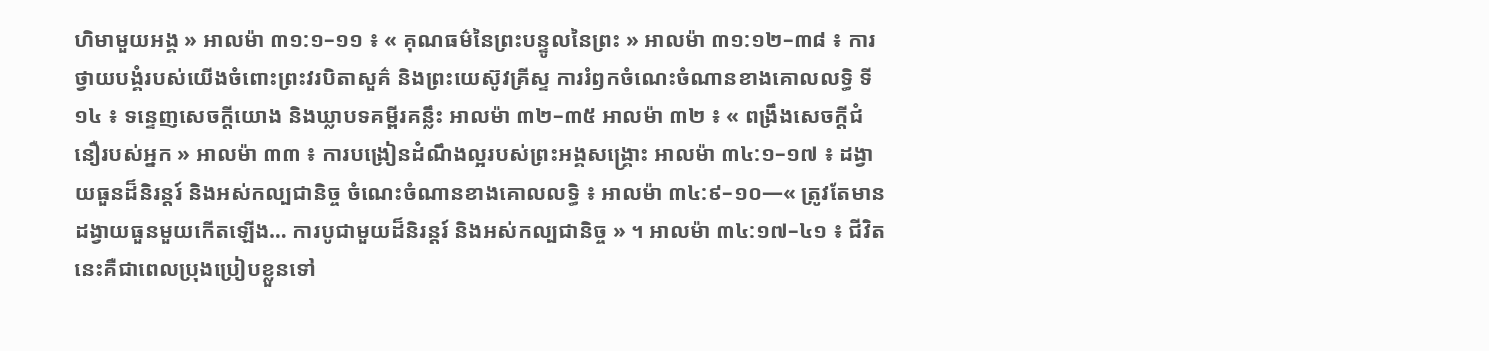ហិមាមួយអង្គ » អាលម៉ា ៣១:១–១១ ៖ « គុណធម៌នៃព្រះបន្ទូលនៃព្រះ » អាលម៉ា ៣១:១២–៣៨ ៖ ការថ្វាយបង្គំរបស់យើងចំពោះព្រះវរបិតាសួគ៌ និងព្រះយេស៊ូវគ្រីស្ទ ការរំឭកចំណេះចំណានខាងគោលលទ្ធិ ទី ១៤ ៖ ទន្ទេញសេចក្ដីយោង និងឃ្លាបទគម្ពីរគន្លឹះ អាលម៉ា ៣២–៣៥ អាលម៉ា ៣២ ៖ « ពង្រឹងសេចក្ដីជំនឿរបស់អ្នក » អាលម៉ា ៣៣ ៖ ការបង្រៀនដំណឹងល្អរបស់ព្រះអង្គសង្រ្គោះ អាលម៉ា ៣៤:១–១៧ ៖ ដង្វាយធួនដ៏និរន្តរ៍ និងអស់កល្បជានិច្ច ចំណេះចំណានខាងគោលលទ្ធិ ៖ អាលម៉ា ៣៤:៩–១០—« ត្រូវតែមានដង្វាយធួនមួយកើតឡើង… ការបូជាមួយដ៏និរន្តរ៍ និងអស់កល្បជានិច្ច » ។ អាលម៉ា ៣៤:១៧–៤១ ៖ ជីវិតនេះគឺជាពេលប្រុងប្រៀបខ្លួនទៅ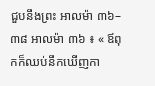ជួបនឹងព្រះ អាលម៉ា ៣៦–៣៨ អាលម៉ា ៣៦ ៖ « ឪពុកក៏ឈប់នឹកឃើញកា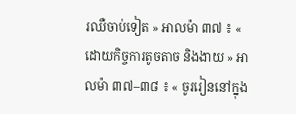រឈឺចាប់ទៀត » អាលម៉ា ៣៧ ៖ « ដោយកិច្ចការតូចតាច និងងាយ » អាលម៉ា ៣៧–៣៨ ៖ « ចូររៀននៅក្នុង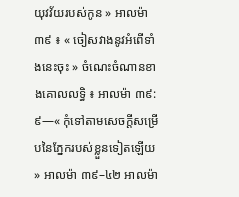យុវវ័យរបស់កូន » អាលម៉ា ៣៩ ៖ « ចៀសវាងនូវអំពើទាំងនេះចុះ » ចំណេះចំណានខាងគោលលទ្ធិ ៖ អាលម៉ា ៣៩:៩—« កុំទៅតាមសេចក្ដីសម្រើបនៃភ្នែករបស់ខ្លួនទៀតឡើយ » អាលម៉ា ៣៩–៤២ អាលម៉ា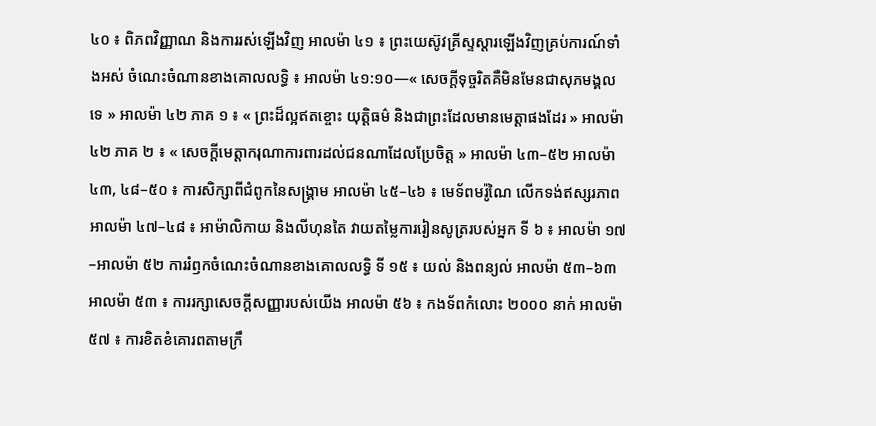៤០ ៖ ពិភពវិញ្ញាណ និងការរស់ឡើងវិញ អាលម៉ា ៤១ ៖ ព្រះយេស៊ូវគ្រីស្ទស្ដារឡើងវិញគ្រប់ការណ៍ទាំងអស់ ចំណេះចំណានខាងគោលលទ្ធិ ៖ អាលម៉ា ៤១:១០—« សេចក្ដីទុច្ចរិតគឺមិនមែនជាសុភមង្គលទេ » អាលម៉ា ៤២ ភាគ ១ ៖ « ព្រះដ៏ល្អឥតខ្ចោះ យុត្តិធម៌ និងជាព្រះដែលមានមេត្តាផងដែរ » អាលម៉ា ៤២ ភាគ ២ ៖ « សេចក្ដីមេត្តាករុណាការពារដល់ជនណាដែលប្រែចិត្ត » អាលម៉ា ៤៣–៥២ អាលម៉ា ៤៣, ៤៨–៥០ ៖ ការសិក្សាពីជំពូកនៃសង្គ្រាម អាលម៉ា ៤៥–៤៦ ៖ មេទ័ពមរ៉ូណៃ លើកទង់ឥស្សរភាព អាលម៉ា ៤៧–៤៨ ៖ អាម៉ាលិកាយ និងលីហុនតៃ វាយតម្លៃការរៀនសូត្ររបស់អ្នក ទី ៦ ៖ អាលម៉ា ១៧–អាលម៉ា ៥២ ការរំឭកចំណេះចំណានខាងគោលលទ្ធិ ទី ១៥ ៖ យល់ និងពន្យល់ អាលម៉ា ៥៣–៦៣ អាលម៉ា ៥៣ ៖ ការរក្សាសេចក្ដីសញ្ញារបស់យើង អាលម៉ា ៥៦ ៖ កងទ័ពកំលោះ ២០០០ នាក់ អាលម៉ា ៥៧ ៖ ការខិតខំគោរពតាមក្រឹ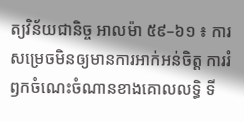ត្យវិន័យជានិច្ច អាលម៉ា ៥៩–៦១ ៖ ការសម្រេចមិនឲ្យមានការអាក់អន់ចិត្ត ការរំឭកចំណេះចំណានខាងគោលលទ្ធិ ទី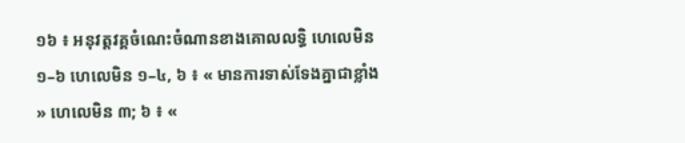១៦ ៖ អនុវត្តវគ្គចំណេះចំណានខាងគោលលទ្ធិ ហេលេមិន ១–៦ ហេលេមិន ១–៤, ៦ ៖ « មានការទាស់ទែងគ្នាជាខ្លាំង » ហេលេមិន ៣; ៦ ៖ «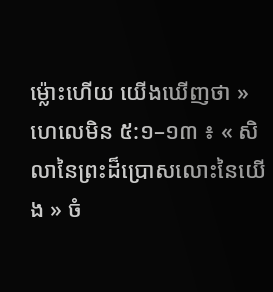ម្ល៉ោះហើយ យើងឃើញថា » ហេលេមិន ៥:១–១៣ ៖ « សិលានៃព្រះដ៏ប្រោសលោះនៃយើង » ចំ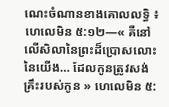ណេះចំណានខាងគោលលទ្ធិ ៖ ហេលេមិន ៥:១២—« គឺនៅលើសិលានៃព្រះដ៏ប្រោសលោះនៃយើង… ដែលកូនត្រូវសង់គ្រឹះរបស់កូន » ហេលេមិន ៥: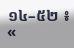១៤–៥២ ៖ «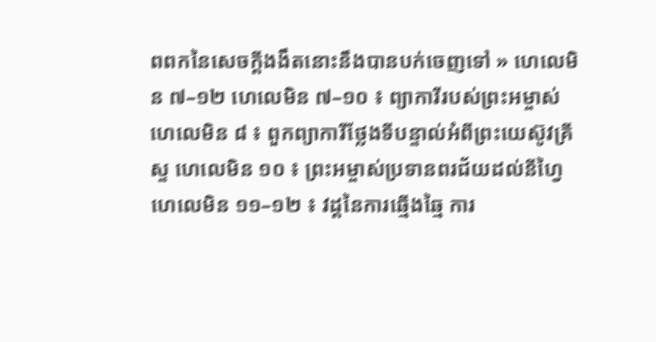ពពកនៃសេចក្ដីងងឹតនោះនឹងបានបក់ចេញទៅ » ហេលេមិន ៧–១២ ហេលេមិន ៧–១០ ៖ ព្យាការីរបស់ព្រះអម្ចាស់ ហេលេមិន ៨ ៖ ពួកព្យាការីថ្លែងទីបន្ទាល់អំពីព្រះយេស៊ូវគ្រីស្ទ ហេលេមិន ១០ ៖ ព្រះអម្ចាស់ប្រទានពរជ័យដល់នីហ្វៃ ហេលេមិន ១១–១២ ៖ វដ្តនៃការឆ្មើងឆ្មៃ ការ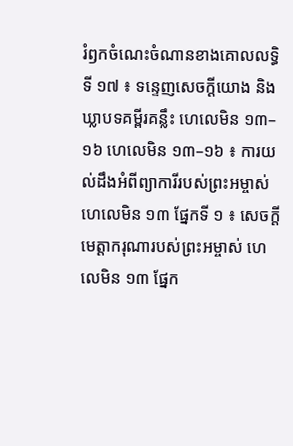រំឭកចំណេះចំណានខាងគោលលទ្ធិ ទី ១៧ ៖ ទន្ទេញសេចក្ដីយោង និងឃ្លាបទគម្ពីរគន្លឹះ ហេលេមិន ១៣–១៦ ហេលេមិន ១៣–១៦ ៖ ការយល់ដឹងអំពីព្យាការីរបស់ព្រះអម្ចាស់ ហេលេមិន ១៣ ផ្នែកទី ១ ៖ សេចក្តីមេត្តាករុណារបស់ព្រះអម្ចាស់ ហេលេមិន ១៣ ផ្នែក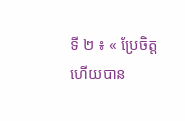ទី ២ ៖ « ប្រែចិត្ត ហើយបាន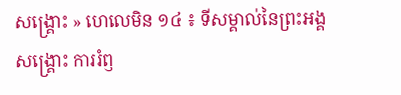សង្គ្រោះ » ហេលេមិន ១៤ ៖ ទីសម្គាល់នៃព្រះអង្គសង្គ្រោះ ការរំឭ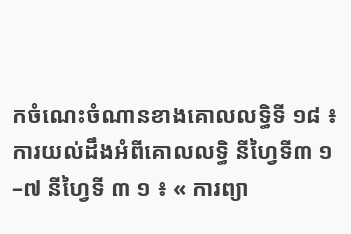កចំណេះចំណានខាងគោលលទ្ធិទី ១៨ ៖ ការយល់ដឹងអំពីគោលលទ្ធិ នីហ្វៃទី៣ ១–៧ នីហ្វៃទី ៣ ១ ៖ « ការព្យា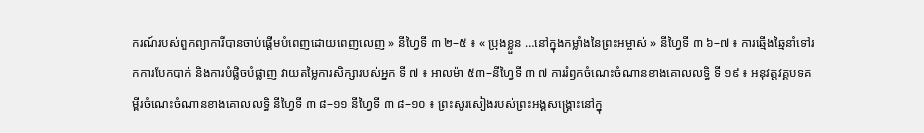ករណ៍របស់ពួកព្យាការីបានចាប់ផ្ដើមបំពេញដោយពេញលេញ » នីហ្វៃទី ៣ ២–៥ ៖ « ប្រុងខ្លួន …នៅក្នុងកម្លាំងនៃព្រះអម្ចាស់ » នីហ្វៃទី ៣ ៦–៧ ៖ ការឆ្មើងឆ្មៃនាំទៅរកការបែកបាក់ និងការបំផ្លិចបំផ្លាញ វាយតម្លៃការសិក្សារបស់អ្នក ទី ៧ ៖ អាលម៉ា ៥៣–នីហ្វៃទី ៣ ៧ ការរំឭកចំណេះចំណានខាងគោលលទ្ធិ ទី ១៩ ៖ អនុវត្តវគ្គបទគម្ពីរចំណេះចំណានខាងគោលលទ្ធិ នីហ្វៃទី ៣ ៨–១១ នីហ្វៃទី ៣ ៨–១០ ៖ ព្រះសូរសៀងរបស់ព្រះអង្គសង្គ្រោះនៅក្នុ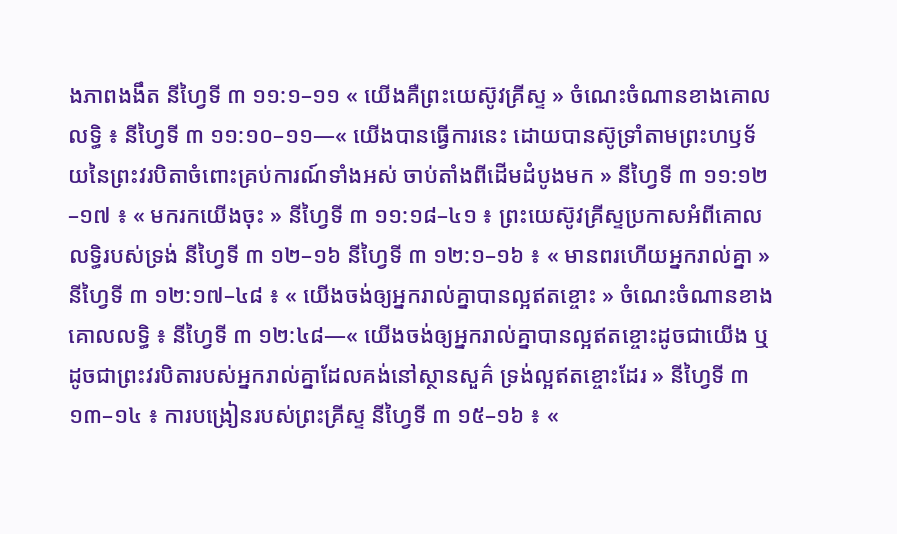ងភាពងងឹត នីហ្វៃទី ៣ ១១:១–១១ « យើងគឺព្រះយេស៊ូវគ្រីស្ទ » ចំណេះចំណានខាងគោលលទ្ធិ ៖ នីហ្វៃទី ៣ ១១:១០–១១—« យើងបានធ្វើការនេះ ដោយបានស៊ូទ្រាំតាមព្រះហឫទ័យនៃព្រះវរបិតាចំពោះគ្រប់ការណ៍ទាំងអស់ ចាប់តាំងពីដើមដំបូងមក » នីហ្វៃទី ៣ ១១:១២–១៧ ៖ « មករកយើងចុះ » នីហ្វៃទី ៣ ១១:១៨–៤១ ៖ ព្រះយេស៊ូវគ្រីស្ទប្រកាសអំពីគោលលទ្ធិរបស់ទ្រង់ នីហ្វៃទី ៣ ១២–១៦ នីហ្វៃទី ៣ ១២:១–១៦ ៖ « មានពរហើយអ្នករាល់គ្នា » នីហ្វៃទី ៣ ១២:១៧–៤៨ ៖ « យើងចង់ឲ្យអ្នករាល់គ្នាបានល្អឥតខ្ចោះ » ចំណេះចំណានខាងគោលលទ្ធិ ៖ នីហ្វៃទី ៣ ១២:៤៨—« យើងចង់ឲ្យអ្នករាល់គ្នាបានល្អឥតខ្ចោះដូចជាយើង ឬដូចជាព្រះវរបិតារបស់អ្នករាល់គ្នាដែលគង់នៅស្ថានសួគ៌ ទ្រង់ល្អឥតខ្ចោះដែរ » នីហ្វៃទី ៣ ១៣–១៤ ៖ ការបង្រៀនរបស់ព្រះគ្រីស្ទ នីហ្វៃទី ៣ ១៥–១៦ ៖ «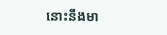នោះនឹងមា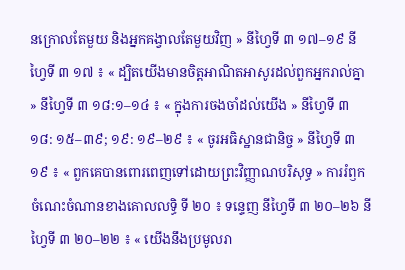នក្រោលតែមួយ និងអ្នកគង្វាលតែមួយវិញ » នីហ្វៃទី ៣ ១៧–១៩ នីហ្វៃទី ៣ ១៧ ៖ « ដ្បិតយើងមានចិត្តអាណិតអាសូរដល់ពួកអ្នករាល់គ្នា » នីហ្វៃទី ៣ ១៨:១–១៤ ៖ « ក្នុងការចងចាំដល់យើង » នីហ្វៃទី ៣ ១៨: ១៥–៣៩; ១៩: ១៩–២៩ ៖ « ចូរអធិស្ឋានជានិច្ច » នីហ្វៃទី ៣ ១៩ ៖ « ពួកគេបានពោរពេញទៅដោយព្រះវិញ្ញាណបរិសុទ្ធ » ការរំឭកចំណេះចំណានខាងគោលលទ្ធិ ទី ២០ ៖ ទន្ទេញ នីហ្វៃទី ៣ ២០–២៦ នីហ្វៃទី ៣ ២០–២២ ៖ « យើងនឹងប្រមូលរា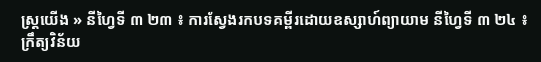ស្ត្រយើង » នីហ្វៃទី ៣ ២៣ ៖ ការស្វែងរកបទគម្ពីរដោយឧស្សាហ៍ព្យាយាម នីហ្វៃទី ៣ ២៤ ៖ ក្រឹត្យវិន័យ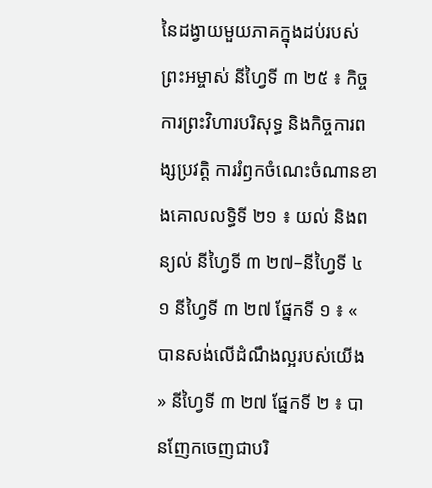នៃដង្វាយមួយភាគក្នុងដប់របស់ព្រះអម្ចាស់ នីហ្វៃទី ៣ ២៥ ៖ កិច្ចការព្រះវិហារបរិសុទ្ធ និងកិច្ចការពង្សប្រវត្តិ ការរំឭកចំណេះចំណានខាងគោលលទ្ធិទី ២១ ៖ យល់ និងពន្យល់ នីហ្វៃទី ៣ ២៧–នីហ្វៃទី ៤ ១ នីហ្វៃទី ៣ ២៧ ផ្នែកទី ១ ៖ « បានសង់លើដំណឹងល្អរបស់យើង » នីហ្វៃទី ៣ ២៧ ផ្នែកទី ២ ៖ បានញែកចេញជាបរិ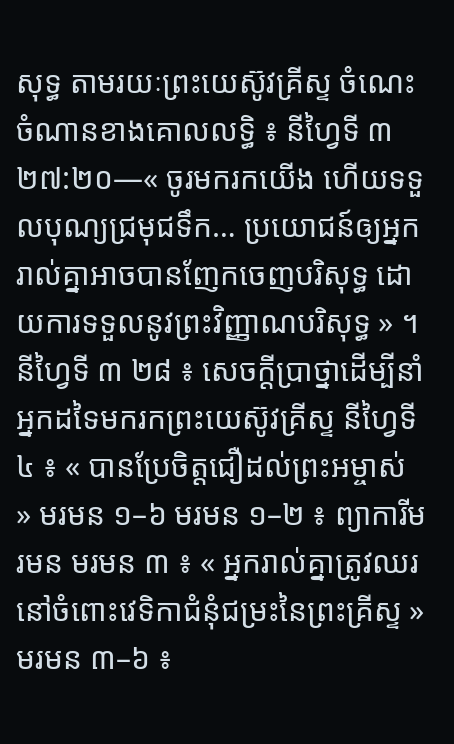សុទ្ធ តាមរយៈព្រះយេស៊ូវគ្រីស្ទ ចំណេះចំណានខាងគោលលទ្ធិ ៖ នីហ្វៃទី ៣ ២៧:២០—« ចូរមករកយើង ហើយទទួលបុណ្យជ្រមុជទឹក… ប្រយោជន៍ឲ្យអ្នករាល់គ្នាអាចបានញែកចេញបរិសុទ្ធ ដោយការទទួលនូវព្រះវិញ្ញាណបរិសុទ្ធ » ។ នីហ្វៃទី ៣ ២៨ ៖ សេចក្តីប្រាថ្នាដើម្បីនាំអ្នកដទៃមករកព្រះយេស៊ូវគ្រីស្ទ នីហ្វៃទី ៤ ៖ « បានប្រែចិត្តជឿដល់ព្រះអម្ចាស់ » មរមន ១–៦ មរមន ១–២ ៖ ព្យាការីមរមន មរមន ៣ ៖ « អ្នករាល់គ្នាត្រូវឈរនៅចំពោះវេទិកាជំនុំជម្រះនៃព្រះគ្រីស្ទ » មរមន ៣–៦ ៖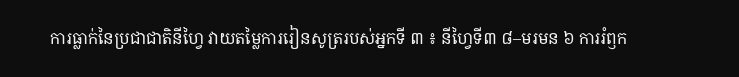ការធ្លាក់នៃប្រជាជាតិនីហ្វៃ វាយតម្លៃការរៀនសូត្ររបស់អ្នកទី ៣ ៖ នីហ្វៃទី៣ ៨–មរមន ៦ ការរំឭក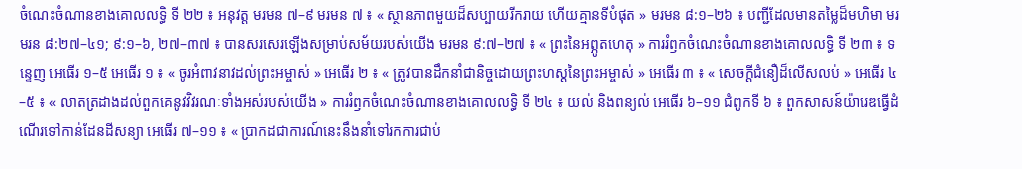ចំណេះចំណានខាងគោលលទ្ធិ ទី ២២ ៖ អនុវត្ត មរមន ៧–៩ មរមន ៧ ៖ « ស្ថានភាពមួយដ៏សប្បាយរីករាយ ហើយគ្មានទីបំផុត » មរមន ៨:១–២៦ ៖ បញ្ជីដែលមានតម្លៃដ៏មហិមា មរមរន ៨:២៧–៤១; ៩:១–៦, ២៧–៣៧ ៖ បានសរសេរឡើងសម្រាប់សម័យរបស់យើង មរមន ៩:៧–២៧ ៖ « ព្រះនៃអព្ភូតហេតុ » ការរំឭកចំណេះចំណានខាងគោលលទ្ធិ ទី ២៣ ៖ ទន្ទេញ អេធើរ ១–៥ អេធើរ ១ ៖ « ចូរអំពាវនាវដល់ព្រះអម្ចាស់ » អេធើរ ២ ៖ « ត្រូវបានដឹកនាំជានិច្ចដោយព្រះហស្តនៃព្រះអម្ចាស់ » អេធើរ ៣ ៖ « សេចក្ដីជំនឿដ៏លើសលប់ » អេធើរ ៤–៥ ៖ « លាតត្រដាងដល់ពួកគេនូវវិវរណៈទាំងអស់របស់យើង » ការរំឭកចំណេះចំណានខាងគោលលទ្ធិ ទី ២៤ ៖ យល់ និងពន្យល់ អេធើរ ៦–១១ ជំពូកទី ៦ ៖ ពួកសាសន៍យ៉ារេឌធ្វើដំណើរទៅកាន់ដែនដីសន្យា អេធើរ ៧–១១ ៖ « ប្រាកដជាការណ៍នេះនឹងនាំទៅរកការជាប់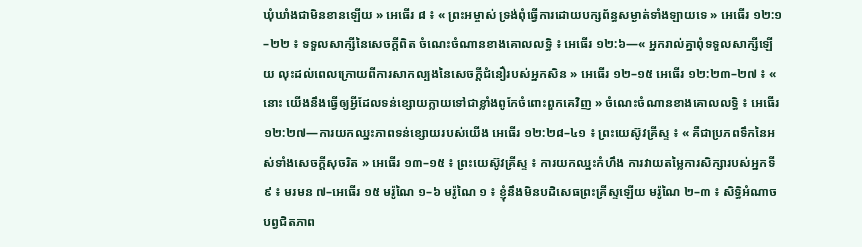ឃុំឃាំងជាមិនខានឡើយ » អេធើរ ៨ ៖ « ព្រះអម្ចាស់ ទ្រង់ពុំធ្វើការដោយបក្សព័ន្ធសម្ងាត់ទាំងឡាយទេ » អេធើរ ១២:១–២២ ៖ ទទួលសាក្សីនៃសេចក្តីពិត ចំណេះចំណានខាងគោលលទ្ធិ ៖ អេធើរ ១២:៦—« អ្នករាល់គ្នាពុំទទួលសាក្សីឡើយ លុះដល់ពេលក្រោយពីការសាកល្បងនៃសេចក្ដីជំនឿរបស់អ្នកសិន » អេធើរ ១២–១៥ អេធើរ ១២:២៣–២៧ ៖ « នោះ យើងនឹងធ្វើឲ្យអ្វីដែលទន់ខ្សោយក្លាយទៅជាខ្លាំងពូកែចំពោះពួកគេវិញ » ចំណេះចំណានខាងគោលលទ្ធិ ៖ អេធើរ ១២:២៧—ការយកឈ្នះភាពទន់ខ្សោយរបស់យើង អេធើរ ១២:២៨–៤១ ៖ ព្រះយេស៊ូវគ្រីស្ទ ៖ « គឺជាប្រភពទឹកនៃអស់ទាំងសេចក្ដីសុចរិត » អេធើរ ១៣–១៥ ៖ ព្រះយេស៊ូវគ្រីស្ទ ៖ ការយកឈ្នះកំហឹង ការវាយតម្លៃការសិក្សារបស់អ្នកទី ៩ ៖ មរមន ៧–អេធើរ ១៥ មរ៉ូណៃ ១–៦ មរ៉ូណៃ ១ ៖ ខ្ញុំនឹងមិនបដិសេធព្រះគ្រីស្ទឡើយ មរ៉ូណៃ ២–៣ ៖ សិទ្ធិអំណាចបព្វជិតភាព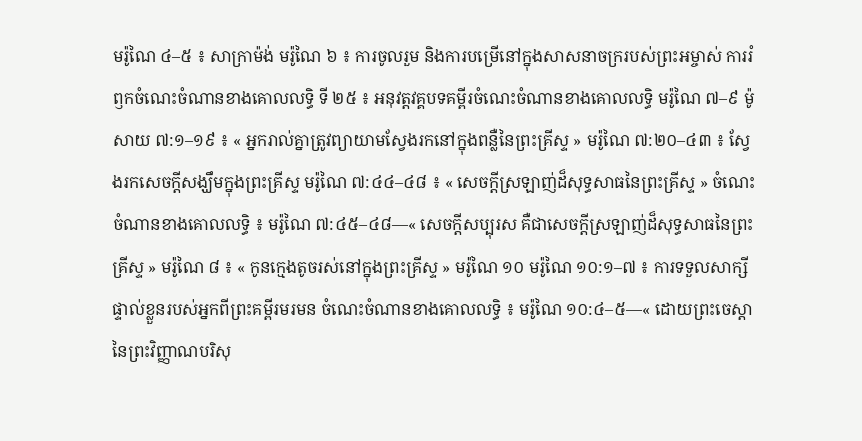មរ៉ូណៃ ៤–៥ ៖ សាក្រាម៉ង់ មរ៉ូណៃ ៦ ៖ ការចូលរួម និងការបម្រើនៅក្នុងសាសនាចក្ររបស់ព្រះអម្ចាស់ ការរំឭកចំណេះចំណានខាងគោលលទ្ធិ ទី ២៥ ៖ អនុវត្តវគ្គបទគម្ពីរចំណេះចំណានខាងគោលលទ្ធិ មរ៉ូណៃ ៧–៩ ម៉ូសាយ ៧:១–១៩ ៖ « អ្នករាល់គ្នាត្រូវព្យាយាមស្វែងរកនៅក្នុងពន្លឺនៃព្រះគ្រីស្ទ » មរ៉ូណៃ ៧:២០–៤៣ ៖ ស្វែងរកសេចក្តីសង្ឃឹមក្នុងព្រះគ្រីស្ទ មរ៉ូណៃ ៧:៤៤–៤៨ ៖ « សេចក្ដីស្រឡាញ់ដ៏សុទ្ធសាធនៃព្រះគ្រីស្ទ » ចំណេះចំណានខាងគោលលទ្ធិ ៖ មរ៉ូណៃ ៧:៤៥–៤៨—« សេចក្ដីសប្បុរស គឺជាសេចក្ដីស្រឡាញ់ដ៏សុទ្ធសាធនៃព្រះគ្រីស្ទ » មរ៉ូណៃ ៨ ៖ « កូនក្មេងតូចរស់នៅក្នុងព្រះគ្រីស្ទ » មរ៉ូណៃ ១០ មរ៉ូណៃ ១០:១–៧ ៖ ការទទួលសាក្សីផ្ទាល់ខ្លួនរបស់អ្នកពីព្រះគម្ពីរមរមន ចំណេះចំណានខាងគោលលទ្ធិ ៖ មរ៉ូណៃ ១០:៤–៥—« ដោយព្រះចេស្ដានៃព្រះវិញ្ញាណបរិសុ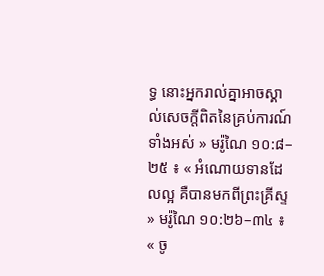ទ្ធ នោះអ្នករាល់គ្នាអាចស្គាល់សេចក្ដីពិតនៃគ្រប់ការណ៍ទាំងអស់ » មរ៉ូណៃ ១០:៨–២៥ ៖ « អំណោយទានដែលល្អ គឺបានមកពីព្រះគ្រីស្ទ » មរ៉ូណៃ ១០:២៦–៣៤ ៖ « ចូ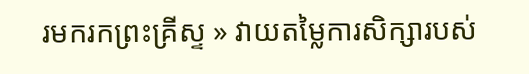រមករកព្រះគ្រីស្ទ » វាយតម្លៃការសិក្សារបស់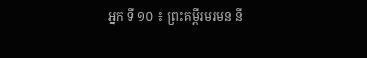អ្នក ទី ១០ ៖ ព្រះគម្ពីរមរមន នី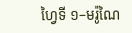ហ្វៃទី ១–មរ៉ូណៃ